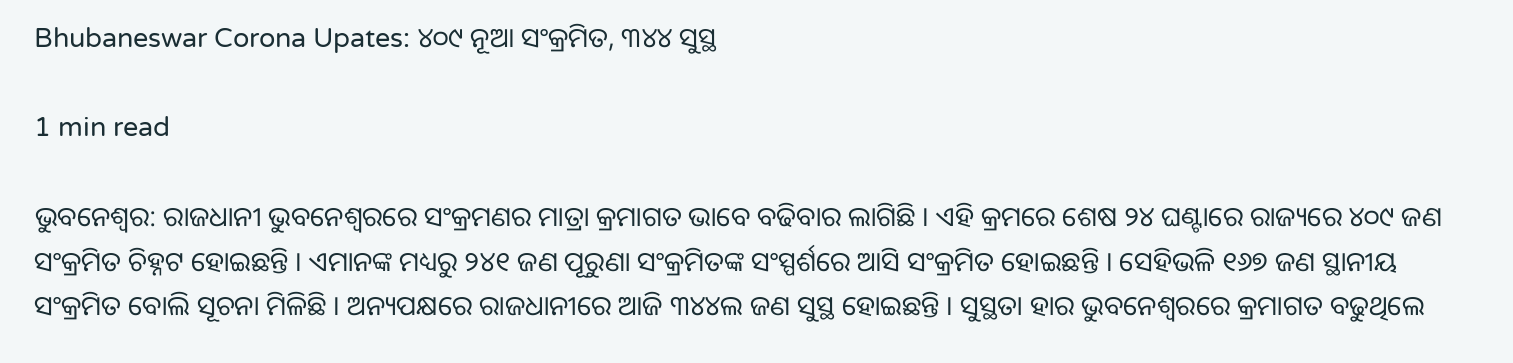Bhubaneswar Corona Upates: ୪୦୯ ନୂଆ ସଂକ୍ରମିତ, ୩୪୪ ସୁସ୍ଥ

1 min read

ଭୁବନେଶ୍ୱର: ରାଜଧାନୀ ଭୁବନେଶ୍ୱରରେ ସଂକ୍ରମଣର ମାତ୍ରା କ୍ରମାଗତ ଭାବେ ବଢିବାର ଲାଗିଛି । ଏହି କ୍ରମରେ ଶେଷ ୨୪ ଘଣ୍ଟାରେ ରାଜ୍ୟରେ ୪୦୯ ଜଣ ସଂକ୍ରମିତ ଚିହ୍ନଟ ହୋଇଛନ୍ତି । ଏମାନଙ୍କ ମଧ୍ୟରୁ ୨୪୧ ଜଣ ପୂରୁଣା ସଂକ୍ରମିତଙ୍କ ସଂସ୍ପର୍ଶରେ ଆସି ସଂକ୍ରମିତ ହୋଇଛନ୍ତି । ସେହିଭଳି ୧୬୭ ଜଣ ସ୍ଥାନୀୟ ସଂକ୍ରମିତ ବୋଲି ସୂଚନା ମିଳିଛି । ଅନ୍ୟପକ୍ଷରେ ରାଜଧାନୀରେ ଆଜି ୩୪୪ଲ ଜଣ ସୁସ୍ଥ ହୋଇଛନ୍ତି । ସୁସ୍ଥତା ହାର ଭୁବନେଶ୍ୱରରେ କ୍ରମାଗତ ବଢୁଥିଲେ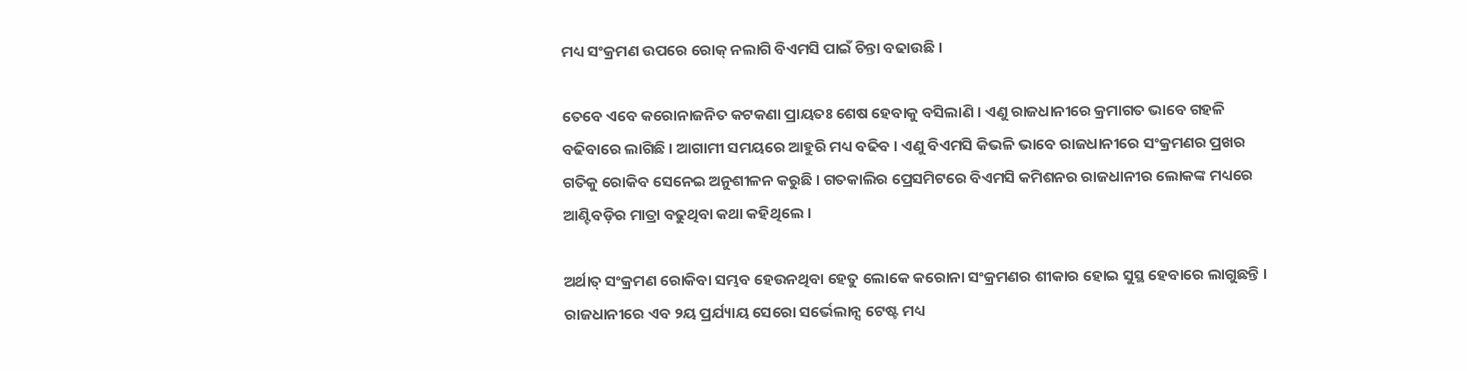ମଧ୍ୟ ସଂକ୍ରମଣ ଉପରେ ରୋକ୍ ନଲାଗି ବିଏମସି ପାଇଁ ଚିନ୍ତା ବଢାଉଛି ।

ତେବେ ଏବେ କରୋନାଜନିତ କଟକଣା ପ୍ରାୟତଃ ଶେଷ ହେବାକୁ ବସିଲାଣି । ଏଣୁ ରାଜଧାନୀରେ କ୍ରମାଗତ ଭାବେ ଗହଳି  ବଢିବାରେ ଲାଗିଛି । ଆଗାମୀ ସମୟରେ ଆହୁରି ମଧ୍ୟ ବଢିବ । ଏଣୁ ବିଏମସି କିଭଳି ଭାବେ ରାଜଧାନୀରେ ସଂକ୍ରମଣର ପ୍ରଖର ଗତିକୁ ରୋକିବ ସେନେଇ ଅନୁଶୀଳନ କରୁଛି । ଗତକାଲିର ପ୍ରେସମିଟରେ ବିଏମସି କମିଶନର ରାଜଧାନୀର ଲୋକଙ୍କ ମଧ୍ୟରେ ଆଣ୍ଟିବଡ଼ିର ମାତ୍ରା ବଢୁଥିବା କଥା କହିଥିଲେ ।

ଅର୍ଥାତ୍ ସଂକ୍ରମଣ ରୋକିବା ସମ୍ଭବ ହେଉନଥିବା ହେତୁ ଲୋକେ କରୋନା ସଂକ୍ରମଣର ଶୀକାର ହୋଇ ସୁସ୍ଥ ହେବାରେ ଲାଗୁଛନ୍ତି । ରାଜଧାନୀରେ ଏବ ୨ୟ ପ୍ରର୍ଯ୍ୟାୟ ସେରୋ ସର୍ଭେଲାନ୍ସ ଟେଷ୍ଟ ମଧ୍ୟ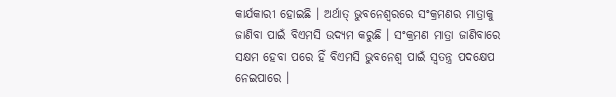କାର୍ଯକାରୀ ହୋଇଛି । ଅର୍ଥାତ୍ ଭୁବନେଶ୍ୱରରେ ସଂକ୍ରମଣର ମାତ୍ରାକୁ ଜାଣିବା ପାଇଁ ବିଏମସି ଉଦ୍ୟମ କରୁଛି । ସଂକ୍ରମଣ ମାତ୍ରା ଜାଣିବାରେ ସକ୍ଷମ ହେବା ପରେ ହିଁ ବିଏମସି ଭୁବନେଶ୍ୱ ପାଇଁ ସ୍ୱତନ୍ତ୍ର ପଦକ୍ଷେପ ନେଇପାରେ ।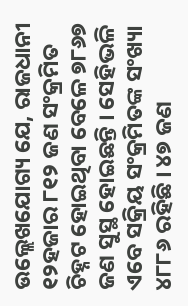ଉଲ୍ଲେଖଯୋଗ୍ୟ ଯେ, ରାଜଧାନୀ ୧୨ହଜାର ୮୧୨ ଜଣ ସଂକ୍ରମିତ ଚିହ୍ନଟ ହୋଇଥିବା ବେଳେ ୭୮୬୭ ଜଣ ସୁସ୍ଥ ହୋଇଛନ୍ତି । ସେହିଭଳି ଏବେ ସକ୍ରିୟ ସଂକ୍ରମିତଙ୍କ ସଂଖ୍ୟା ୪୮୮୬ ରହିଛି । ୪୭ ଜଣ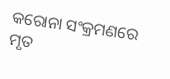କରୋନା ସଂକ୍ରମଣରେ ମୃତ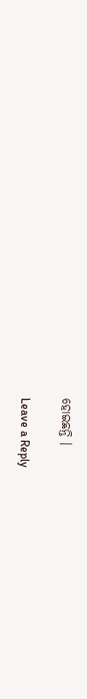ହୋଇଛନ୍ତି ।

Leave a Reply